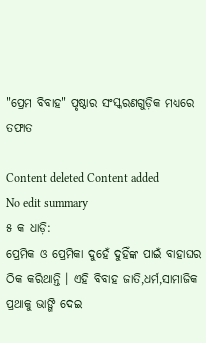"ପ୍ରେମ ବିବାହ" ପୃଷ୍ଠାର ସଂସ୍କରଣ‌ଗୁଡ଼ିକ ମଧ୍ୟରେ ତଫାତ

Content deleted Content added
No edit summary
୫ କ ଧାଡ଼ି:
ପ୍ରେମିକ ଓ ପ୍ରେମିକା ଦୁହେଁ ଦୁହିଁଙ୍କ ପାଇଁ ବାହାଘର ଠିକ କରିଥାନ୍ତି । ଏହି ବିବାହ ଜାତି,ଧର୍ମ,ସାମାଜିକ ପ୍ରଥାକୁ ଭାଙ୍ଗି ଦେଇ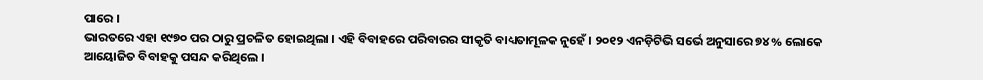ପାରେ ।
ଭାରତରେ ଏହା ୧୯୭୦ ପର ଠାରୁ ପ୍ରଚଳିତ ହୋଇଥିଲା । ଏହି ବିବାହରେ ପରିବାରର ସୀକୃତି ବାଧ୍ୟତାମୂଳକ ନୁହେଁ । ୨୦୧୨ ଏନଡ଼ିଟିଭି ସର୍ଭେ ଅନୁସାରେ ୭୪% ଲୋକେ ଆୟୋଜିତ ବିବାହକୁ ପସନ୍ଦ କରିଥିଲେ ।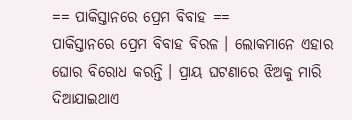== ପାକିସ୍ତାନରେ ପ୍ରେମ ବିବାହ ==
ପାକିସ୍ତାନରେ ପ୍ରେମ ବିବାହ ବିରଳ । ଲୋକମାନେ ଏହାର ଘୋର ବିରୋଧ କରନ୍ତି । ପ୍ରାୟ ଘଟଣାରେ ଝିଅକୁ ମାରି ଦିଆଯାଇଥାଏ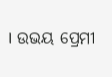। ଉଭୟ ପ୍ରେମୀ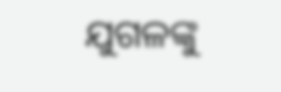ଯୁଗଳଙ୍କୁ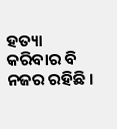ହତ୍ୟା କରିବାର ବି ନଜର ରହିଛି ।